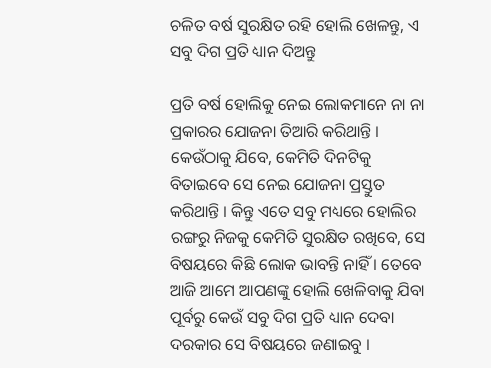ଚଳିତ ବର୍ଷ ସୁରକ୍ଷିତ ରହି ହୋଲି ଖେଳନ୍ତୁ, ଏ ସବୁ ଦିଗ ପ୍ରତି ଧ୍ୟାନ ଦିଅନ୍ତୁ

ପ୍ରତି ବର୍ଷ ହୋଲିକୁ ନେଇ ଲୋକମାନେ ନା ନା ପ୍ରକାରର ଯୋଜନା ତିଆରି କରିଥାନ୍ତି । କେଉଁଠାକୁ ଯିବେ, କେମିତି ଦିନଟିକୁ ବିତାଇବେ ସେ ନେଇ ଯୋଜନା ପ୍ରସ୍ତୁତ କରିଥାନ୍ତି । କିନ୍ତୁ ଏତେ ସବୁ ମଧ୍ୟରେ ହୋଲିର ରଙ୍ଗରୁ ନିଜକୁ କେମିତି ସୁରକ୍ଷିତ ରଖିବେ, ସେ ବିଷୟରେ କିଛି ଲୋକ ଭାବନ୍ତି ନାହିଁ । ତେବେ ଆଜି ଆମେ ଆପଣଙ୍କୁ ହୋଲି ଖେଳିବାକୁ ଯିବା ପୂର୍ବରୁ କେଉଁ ସବୁ ଦିଗ ପ୍ରତି ଧ୍ୟାନ ଦେବା ଦରକାର ସେ ବିଷୟରେ ଜଣାଇବୁ ।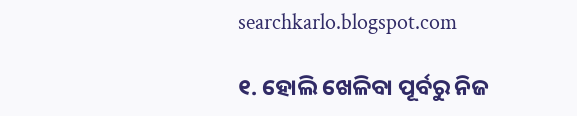searchkarlo.blogspot.com

୧. ହୋଲି ଖେଳିବା ପୂର୍ବରୁ ନିଜ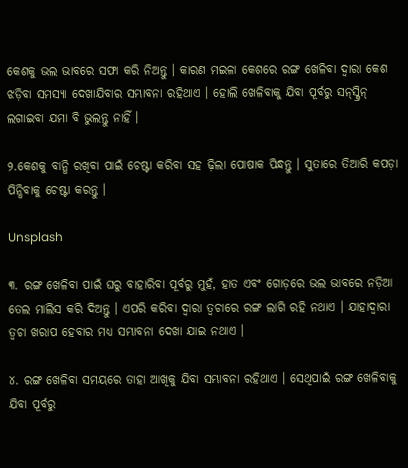କେଶକୁ ଭଲ ଭାବରେ ସଫା କରି ନିଅନ୍ତୁ । କାରଣ ମଇଳା କେଶରେ ରଙ୍ଗ ଖେଳିବା ଦ୍ୱାରା କେଶ ଝଡ଼ିବା ସମସ୍ୟା ଦେଖାଯିବାର ସମ୍ଭାବନା ରହିଥାଏ । ହୋଲି ଖେଳିବାକୁ ଯିବା ପୂର୍ବରୁ ସନ୍‌ସ୍କ୍ରିନ୍‌ ଲଗାଇବା ଯମା ବି ଭୁଲନ୍ତୁ ନାହିଁ ।

୨.କେଶକୁ ବାନ୍ଧି ରଖିବା ପାଇଁ ଚେଷ୍ଟା କରିବା ସହ ଢ଼ିଲା ପୋଷାକ ପିନ୍ଧନ୍ତୁ । ସୁତାରେ ତିଆରି କପଡ଼ା ପିନ୍ଧିବାକୁ ଚେଷ୍ଟା କରନ୍ତୁ ।

Unsplash

୩. ରଙ୍ଗ ଖେଳିବା ପାଇଁ ଘରୁ ବାହାରିବା ପୂର୍ବରୁ ମୁହଁ, ହାତ ଏବଂ ଗୋଡ଼ରେ ଭଲ ଭାବରେ ନଡ଼ିଆ ତେଲ ମାଲିସ କରି ଦିଅନ୍ତୁ । ଏପରି କରିବା ଦ୍ୱାରା ତ୍ୱଚାରେ ରଙ୍ଗ ଲାଗି ରହି ନଥାଏ । ଯାହାଦ୍ୱାରା ତ୍ୱଚା ଖରାପ ହେବାର ମଧ୍ୟ ସମ୍ଭାବନା ଦେଖା ଯାଇ ନଥାଏ ।

୪. ରଙ୍ଗ ଖେଳିବା ସମୟରେ ତାହା ଆଖିକୁ ଯିବା ସମ୍ଭାବନା ରହିଥାଏ । ସେଥିପାଇଁ ରଙ୍ଗ ଖେଳିବାକୁ ଯିବା ପୂର୍ବରୁ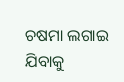ଚଷମା ଲଗାଇ ଯିବାକୁ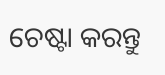ଚେଷ୍ଟା କରନ୍ତୁ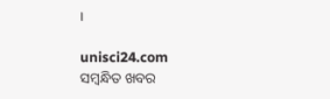।

unisci24.com
ସମ୍ବନ୍ଧିତ ଖବର